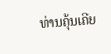ທ່ານຄຸ້ນເຄີຍ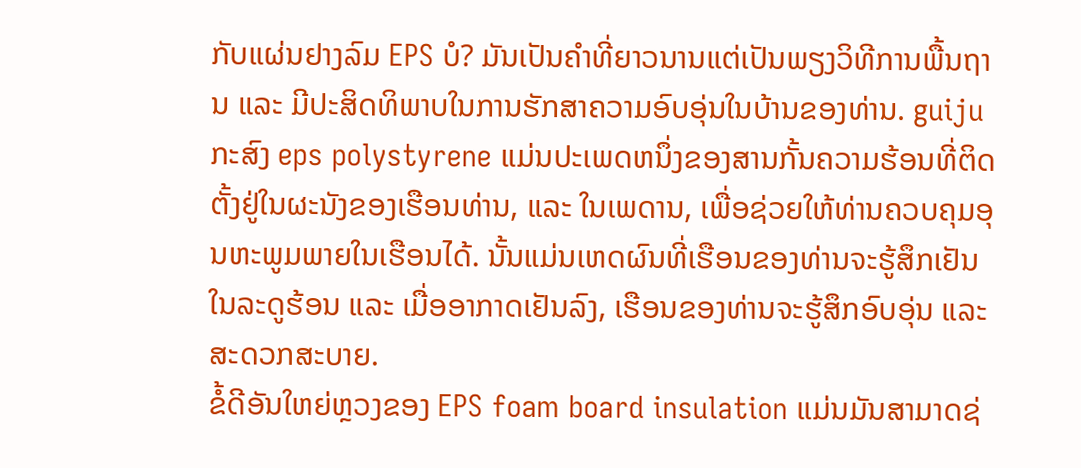ກັບແຜ່ນຢາງລົມ EPS ບໍ? ມັນເປັນຄຳທີ່ຍາວນານແຕ່ເປັນພຽງວິທີການພື້ນຖານ ແລະ ມີປະສິດທິພາບໃນການຮັກສາຄວາມອົບອຸ່ນໃນບ້ານຂອງທ່ານ. guiju ກະສົງ eps polystyrene ແມ່ນປະເພດຫນຶ່ງຂອງສານກັ້ນຄວາມຮ້ອນທີ່ຕິດຕັ້ງຢູ່ໃນຜະນັງຂອງເຮືອນທ່ານ, ແລະ ໃນເພດານ, ເພື່ອຊ່ວຍໃຫ້ທ່ານຄວບຄຸມອຸນຫະພູມພາຍໃນເຮືອນໄດ້. ນັ້ນແມ່ນເຫດຜົນທີ່ເຮືອນຂອງທ່ານຈະຮູ້ສຶກເຢັນໃນລະດູຮ້ອນ ແລະ ເມື່ອອາກາດເຢັນລົງ, ເຮືອນຂອງທ່ານຈະຮູ້ສຶກອົບອຸ່ນ ແລະ ສະດວກສະບາຍ.
ຂໍ້ດີອັນໃຫຍ່ຫຼວງຂອງ EPS foam board insulation ແມ່ນມັນສາມາດຊ່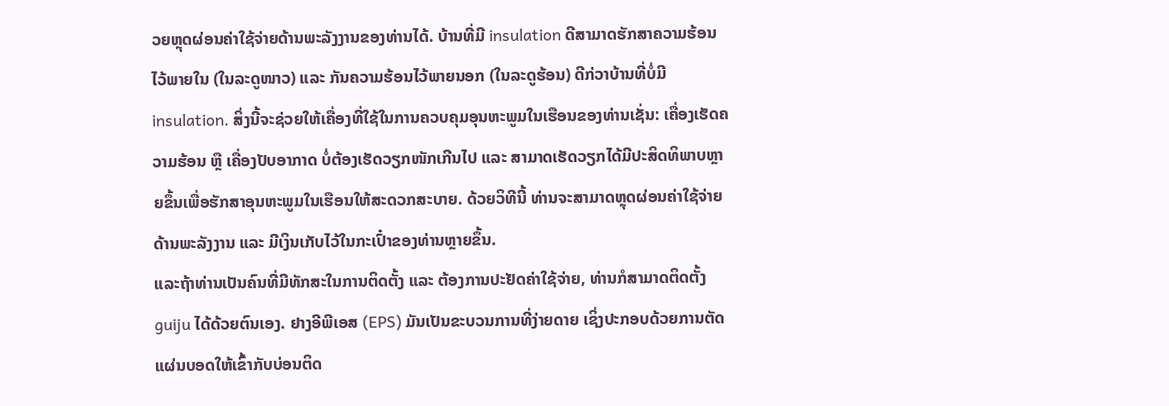ວຍຫຼຸດຜ່ອນຄ່າໃຊ້ຈ່າຍດ້ານພະລັງງານຂອງທ່ານໄດ້. ບ້ານທີ່ມີ insulation ດີສາມາດຮັກສາຄວາມຮ້ອນໄວ້ພາຍໃນ (ໃນລະດູໜາວ) ແລະ ກັນຄວາມຮ້ອນໄວ້ພາຍນອກ (ໃນລະດູຮ້ອນ) ດີກ່ວາບ້ານທີ່ບໍ່ມີ insulation. ສິ່ງນີ້ຈະຊ່ວຍໃຫ້ເຄື່ອງທີ່ໃຊ້ໃນການຄວບຄຸມອຸນຫະພູມໃນເຮືອນຂອງທ່ານເຊັ່ນ: ເຄື່ອງເຮັດຄວາມຮ້ອນ ຫຼື ເຄື່ອງປັບອາກາດ ບໍ່ຕ້ອງເຮັດວຽກໜັກເກີນໄປ ແລະ ສາມາດເຮັດວຽກໄດ້ມີປະສິດທິພາບຫຼາຍຂຶ້ນເພື່ອຮັກສາອຸນຫະພູມໃນເຮືອນໃຫ້ສະດວກສະບາຍ. ດ້ວຍວິທີນີ້ ທ່ານຈະສາມາດຫຼຸດຜ່ອນຄ່າໃຊ້ຈ່າຍດ້ານພະລັງງານ ແລະ ມີເງິນເກັບໄວ້ໃນກະເປົ໋າຂອງທ່ານຫຼາຍຂຶ້ນ.
ແລະຖ້າທ່ານເປັນຄົນທີ່ມີທັກສະໃນການຕິດຕັ້ງ ແລະ ຕ້ອງການປະຢັດຄ່າໃຊ້ຈ່າຍ, ທ່ານກໍສາມາດຕິດຕັ້ງ guiju ໄດ້ດ້ວຍຕົນເອງ. ຢາງອີພີເອສ (EPS) ມັນເປັນຂະບວນການທີ່ງ່າຍດາຍ ເຊິ່ງປະກອບດ້ວຍການຕັດແຜ່ນບອດໃຫ້ເຂົ້າກັບບ່ອນຕິດ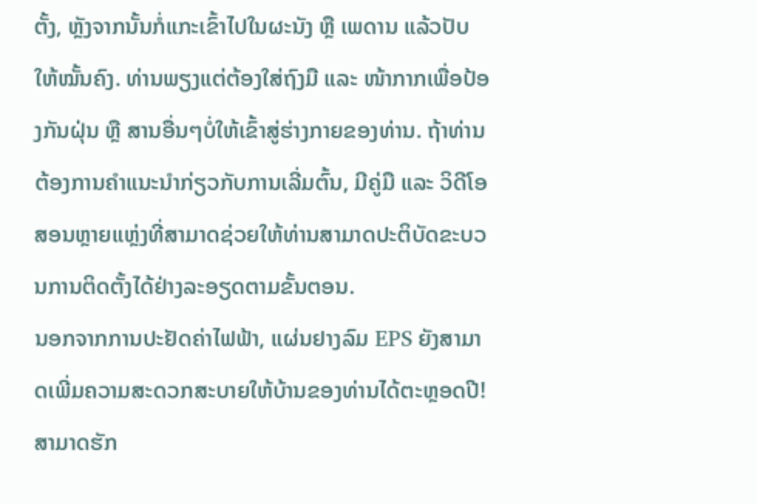ຕັ້ງ, ຫຼັງຈາກນັ້ນກໍ່ແກະເຂົ້າໄປໃນຜະນັງ ຫຼື ເພດານ ແລ້ວປັບໃຫ້ໝັ້ນຄົງ. ທ່ານພຽງແຕ່ຕ້ອງໃສ່ຖົງມື ແລະ ໜ້າກາກເພື່ອປ້ອງກັນຝຸ່ນ ຫຼື ສານອື່ນໆບໍ່ໃຫ້ເຂົ້າສູ່ຮ່າງກາຍຂອງທ່ານ. ຖ້າທ່ານຕ້ອງການຄຳແນະນຳກ່ຽວກັບການເລີ່ມຕົ້ນ, ມີຄູ່ມື ແລະ ວິດີໂອສອນຫຼາຍແຫຼ່ງທີ່ສາມາດຊ່ວຍໃຫ້ທ່ານສາມາດປະຕິບັດຂະບວນການຕິດຕັ້ງໄດ້ຢ່າງລະອຽດຕາມຂັ້ນຕອນ.
ນອກຈາກການປະຢັດຄ່າໄຟຟ້າ, ແຜ່ນຢາງລົມ EPS ຍັງສາມາດເພີ່ມຄວາມສະດວກສະບາຍໃຫ້ບ້ານຂອງທ່ານໄດ້ຕະຫຼອດປີ! ສາມາດຮັກ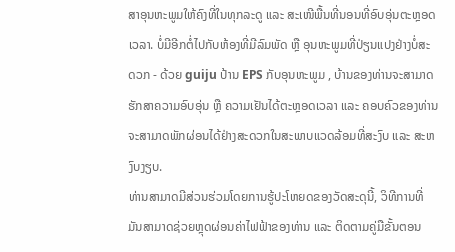ສາອຸນຫະພູມໃຫ້ຄົງທີ່ໃນທຸກລະດູ ແລະ ສະເໜີພື້ນທີ່ນອນທີ່ອົບອຸ່ນຕະຫຼອດເວລາ. ບໍ່ມີອີກຕໍ່ໄປກັບຫ້ອງທີ່ມີລົມພັດ ຫຼື ອຸນຫະພູມທີ່ປ່ຽນແປງຢ່າງບໍ່ສະດວກ - ດ້ວຍ guiju ປ້ານ EPS ກັບອຸນຫະພູມ , ບ້ານຂອງທ່ານຈະສາມາດຮັກສາຄວາມອົບອຸ່ນ ຫຼື ຄວາມເຢັນໄດ້ຕະຫຼອດເວລາ ແລະ ຄອບຄົວຂອງທ່ານຈະສາມາດພັກຜ່ອນໄດ້ຢ່າງສະດວກໃນສະພາບແວດລ້ອມທີ່ສະງົບ ແລະ ສະຫງົບງຽບ.
ທ່ານສາມາດມີສ່ວນຮ່ວມໂດຍການຮູ້ປະໂຫຍດຂອງວັດສະດຸນີ້, ວິທີການທີ່ມັນສາມາດຊ່ວຍຫຼຸດຜ່ອນຄ່າໄຟຟ້າຂອງທ່ານ ແລະ ຕິດຕາມຄູ່ມືຂັ້ນຕອນ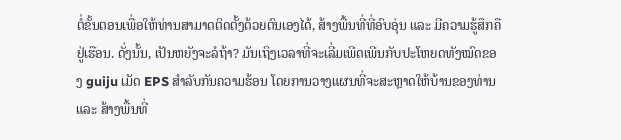ຕໍ່ຂັ້ນຕອນເພື່ອໃຫ້ທ່ານສາມາດຕິດຕັ້ງດ້ວຍຕົນເອງໄດ້, ສ້າງພື້ນທີ່ທີ່ອົບອຸ່ນ ແລະ ມີຄວາມຮູ້ສຶກຄືຢູ່ເຮືອນ. ດັ່ງນັ້ນ, ເປັນຫຍັງຈະລໍຖ້າ? ມັນເຖິງເວລາທີ່ຈະເລີ່ມເພີດເພີນກັບປະໂຫຍດທັງໝົດຂອງ guiju ເມັດ EPS ສໍາລັບກັນຄວາມຮ້ອນ ໂດຍການວາງແຜນທີ່ຈະສະຫຼາດໃຫ້ບ້ານຂອງທ່ານ ແລະ ສ້າງພື້ນທີ່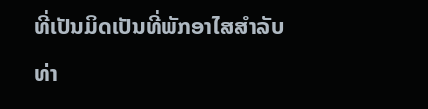ທີ່ເປັນມິດເປັນທີ່ພັກອາໄສສຳລັບທ່າ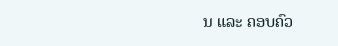ນ ແລະ ຄອບຄົວ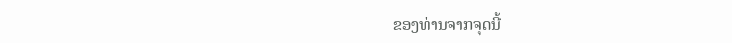ຂອງທ່ານຈາກຈຸດນີ້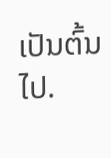ເປັນຕົ້ນໄປ.